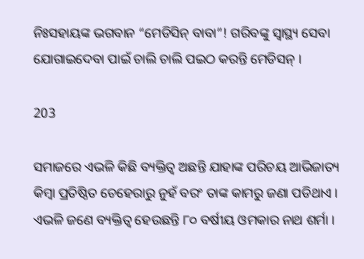ନିଃସହାୟଙ୍କ ଭଗବାନ “ମେଡିସିନ୍ ବାବା”! ଗରିବଙ୍କୁ ସ୍ୱାସ୍ଥ୍ୟ ସେବା ଯୋଗାଇଦେବା ପାଇଁ ଚାଲି ଚାଲି ପଇଠ କରନ୍ତି ମେଡିସନ୍ ।

203

ସମାଜରେ ଏଭଳି କିଛି ବ୍ୟକ୍ତିତ୍ୱ ଅଛନ୍ତି ଯାହାଙ୍କ ପରିଚୟ ଆଭିଜାତ୍ୟ କିମ୍ବା ପ୍ରତିଷ୍ଠିତ ଚେହେରାରୁ ନୁହଁ ବରଂ ତାଙ୍କ କାମରୁ ଜଣା ପଡିଥାଏ । ଏଭଳି ଜଣେ ବ୍ୟକ୍ତିତ୍ୱ ହେଉଛନ୍ତି ୮୦ ବର୍ଷୀୟ ଓମକାର ନାଥ ଶର୍ମା ।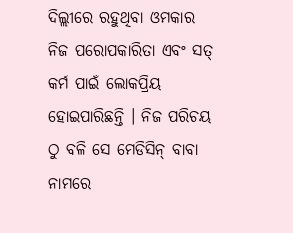ଦିଲ୍ଲୀରେ ରହୁଥିବା ଓମକାର ନିଜ ପରୋପକାରିତା ଏବଂ ସତ୍ କର୍ମ ପାଇଁ ଲୋକପ୍ରିୟ ହୋଇପାରିଛନ୍ତି । ନିଜ ପରିଚୟ ଠୁ ବଳି ସେ ମେଡିସିନ୍ ବାବା ନାମରେ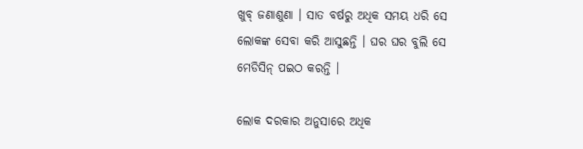ଖୁବ୍ ଜଣାଶୁଣା । ସାତ ବର୍ଷରୁ ଅଧିକ ସମୟ ଧରି ସେ ଲୋକଙ୍କ ସେବା କରି ଆସୁଛନ୍ତି । ଘର ଘର ବୁଲି ସେ ମେଡିସିନ୍ ପଇଠ କରନ୍ତି ।

ଲୋକ ଦରକାର ଅନୁସାରେ ଅଧିକ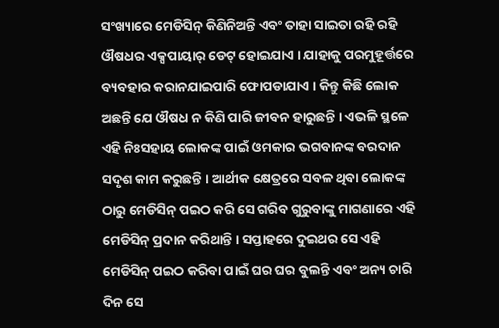ସଂଖ୍ୟାରେ ମେଡିସିନ୍ କିଣିନିଅନ୍ତି ଏବଂ ତାହା ସାଇତା ରହି ରହି ଔଷଧର ଏକ୍ସପାୟାର୍ ଡେଟ୍ ହୋଇଯାଏ । ଯାହାକୁ ପରମୁହୂର୍ତ୍ତରେ ବ୍ୟବହାର କରାନଯାଇପାରି ଫୋପଡାଯାଏ । କିନ୍ତୁ କିଛି ଲୋକ ଅଛନ୍ତି ଯେ ଔଷଧ ନ କିଣି ପାରି ଜୀବନ ହାରୁଛନ୍ତି । ଏଭଳି ସ୍ଥଳେ ଏହି ନିଃସହାୟ ଲୋକଙ୍କ ପାଇଁ ଓମକାର ଭଗବାନଙ୍କ ବରଦାନ ସଦୃଶ କାମ କରୁଛନ୍ତି । ଆର୍ଥୀକ କ୍ଷେତ୍ରରେ ସବଳ ଥିବା ଲୋକଙ୍କ ଠାରୁ ମେଡିସିନ୍ ପଇଠ କରି ସେ ଗରିବ ଗୁରୁବାଙ୍କୁ ମାଗଣାରେ ଏହି ମେଡିସିନ୍ ପ୍ରଦାନ କରିଥାନ୍ତି । ସପ୍ତାହରେ ଦୁଇଥର ସେ ଏହି ମେଡିସିନ୍ ପଇଠ କରିବା ପାଇଁ ଘର ଘର ବୁଲନ୍ତି ଏବଂ ଅନ୍ୟ ଚାରି ଦିନ ସେ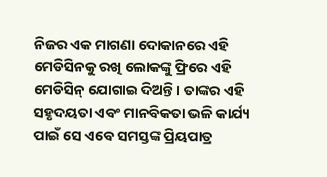ନିଜର ଏକ ମାଗଣା ଦୋକାନରେ ଏହି ମେଡିସିନକୁ ରଖି ଲୋକଙ୍କୁ ଫ୍ରିରେ ଏହି ମେଡିସିନ୍ ଯୋଗାଇ ଦିଅନ୍ତି । ତାଙ୍କର ଏହି ସହୃଦୟତା ଏବଂ ମାନବିକତା ଭଳି କାର୍ଯ୍ୟ ପାଇଁ ସେ ଏବେ ସମସ୍ତଙ୍କ ପ୍ରିୟପାତ୍ର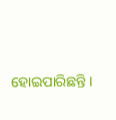ହୋଇପାରିଛନ୍ତି ।